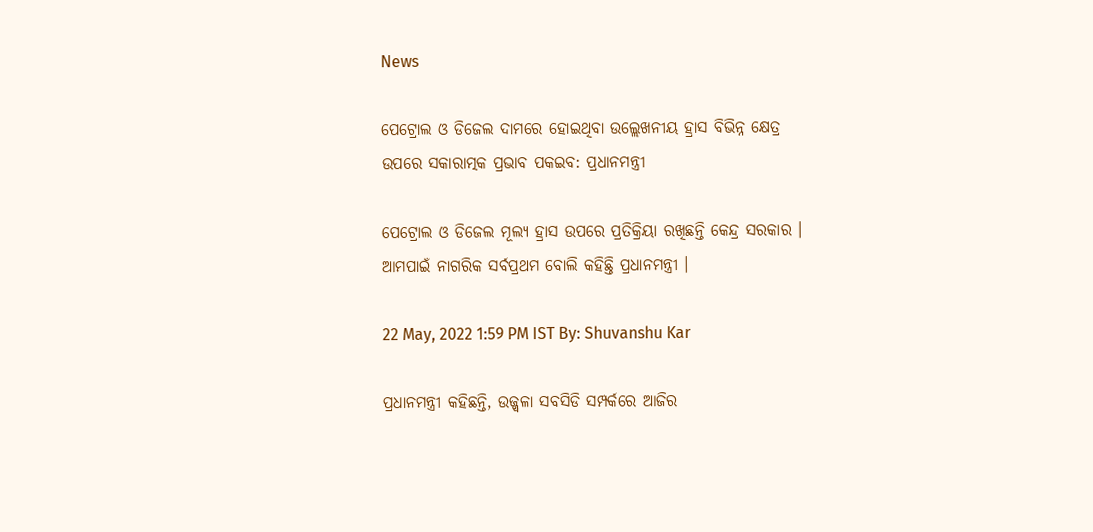News

ପେଟ୍ରୋଲ ଓ ଡିଜେଲ ଦାମରେ ହୋଇଥିବା ଉଲ୍ଲେଖନୀୟ ହ୍ରାସ ବିଭିନ୍ନ କ୍ଷେତ୍ର ଉପରେ ସକାରାତ୍ମକ ପ୍ରଭାବ ପକଇବ: ପ୍ରଧାନମନ୍ତ୍ରୀ

ପେଟ୍ରୋଲ ଓ ଡିଜେଲ ମୂଲ୍ୟ ହ୍ରାସ ଉପରେ ପ୍ରତିକ୍ରିୟା ରଖିଛନ୍ତି କେନ୍ଦ୍ର ସରକାର । ଆମପାଇଁ ନାଗରିକ ସର୍ବପ୍ରଥମ ବୋଲି କହିଛ୍ତି ପ୍ରଧାନମନ୍ତ୍ରୀ ।

22 May, 2022 1:59 PM IST By: Shuvanshu Kar

ପ୍ରଧାନମନ୍ତ୍ରୀ କହିଛନ୍ତି, ଉଜ୍ଜ୍ୱଳା ସବସିଡି ସମ୍ପର୍କରେ ଆଜିର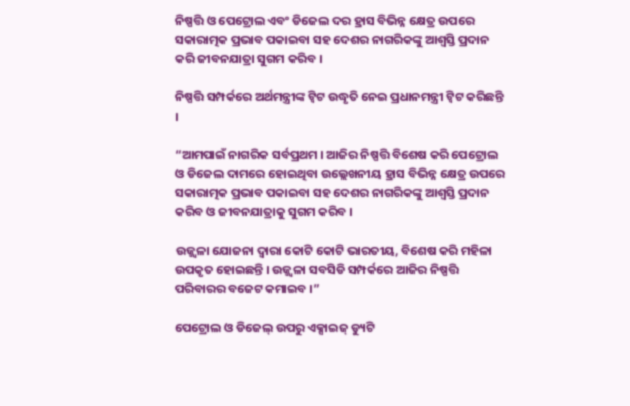ନିଷ୍ପତ୍ତି ଓ ପେଟ୍ରୋଲ ଏବଂ ଡିଜେଲ ଦର ହ୍ରାସ ବିଭିନ୍ନ କ୍ଷେତ୍ର ଉପରେ ସକାରାତ୍ମକ ପ୍ରଭାବ ପକାଇବା ସହ ଦେଶର ନାଗରିକଙ୍କୁ ଆଶ୍ୱସ୍ତି ପ୍ରଦାନ କରି ଜୀବନଯାତ୍ରା ସୁଗମ କରିବ ।

ନିଷ୍ପତ୍ତି ସମ୍ପର୍କରେ ଅର୍ଥମନ୍ତ୍ରୀଙ୍କ ଟ୍ୱିଟ ଉଦ୍ଧୃତି ନେଇ ପ୍ରଧାନମନ୍ତ୍ରୀ ଟ୍ୱିଟ କରିଛନ୍ତି ।

“ଆମପାଇଁ ନାଗରିକ ସର୍ବପ୍ରଥମ । ଆଜିର ନିଷ୍ପତ୍ତି ବିଶେଷ କରି ପେଟ୍ରୋଲ ଓ ଡିଜେଲ ଦାମରେ ହୋଇଥିବା ଉଲ୍ଲେଖନୀୟ ହ୍ରାସ ବିଭିନ୍ନ କ୍ଷେତ୍ର ଉପରେ ସକାରାତ୍ମକ ପ୍ରଭାବ ପକାଇବା ସହ ଦେଶର ନାଗରିକଙ୍କୁ ଆଶ୍ୱସ୍ତି ପ୍ରଦାନ କରିବ ଓ ଜୀବନଯାତ୍ରାକୁ ସୁଗମ କରିବ ।

ଉଜ୍ଜ୍ୱଳା ଯୋଜନା ଦ୍ୱାରା କୋଟି କୋଟି ଭାରତୀୟ, ବିଶେଷ କରି ମହିଳା ଉପକୃତ ହୋଇଛନ୍ତି । ଉଜ୍ଜ୍ୱଳା ସବସିଡି ସମ୍ପର୍କରେ ଆଜିର ନିଷ୍ପତ୍ତି ପରିବାରର ବଜେଟ କମାଇବ ।”

ପେଟ୍ରୋଲ ଓ ଡିଜେଲ୍ ଉପରୁ ଏକ୍ସାଇଜ୍ ଡ୍ୟୁଟି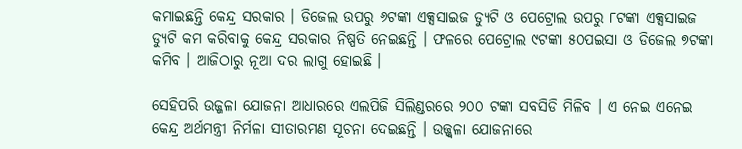କମାଇଛନ୍ତି କେନ୍ଦ୍ର ସରକାର । ଡିଜେଲ ଉପରୁ ୬ଟଙ୍କା ଏକ୍ସସାଇଜ ଡ୍ୟୁଟି ଓ ପେଟ୍ରୋଲ ଉପରୁ ୮ଟଙ୍କା ଏକ୍ସସାଇଜ ଡ୍ୟୁଟି କମ କରିବାକୁ କେନ୍ଦ୍ର ସରକାର ନିଷ୍ପତି ନେଇଛନ୍ତି । ଫଳରେ ପେଟ୍ରୋଲ ୯ଟଙ୍କା ୫୦ପଇସା ଓ ଡିଜେଲ ୭ଟଙ୍କା କମିବ । ଆଜିଠାରୁ ନୂଆ ଦର ଲାଗୁ ହୋଇଛି ।

ସେହିପରି ଉଜ୍ଜଳା ଯୋଜନା ଆଧାରରେ ଏଲପିଜି ସିଲିଣ୍ଡରରେ ୨୦୦ ଟଙ୍କା ସବସିଡି ମିଳିବ । ଏ ନେଇ ଏନେଇ କେନ୍ଦ୍ର ଅର୍ଥମନ୍ତ୍ରୀ ନିର୍ମଳା ସୀତାରମଣ ସୂଚନା ଦେଇଛନ୍ତି । ଉଜ୍ଜ୍ୱଳା ଯୋଜନାରେ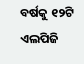ବର୍ଷକୁ ୧୨ଟି ଏଲପିଜି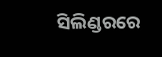ସିଲିଣ୍ଡରରେ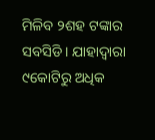ମିଳିବ ୨ଶହ ଟଙ୍କାର ସବସିଡି । ଯାହାଦ୍ୱାରା ୯କୋଟିରୁ ଅଧିକ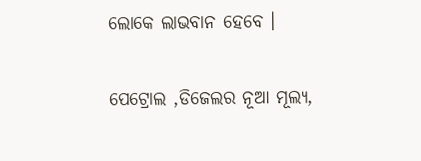ଲୋକେ ଲାଭବାନ ହେବେ ।

ପେଟ୍ରୋଲ ,ଡିଜେଲର ନୂଆ ମୂଲ୍ୟ,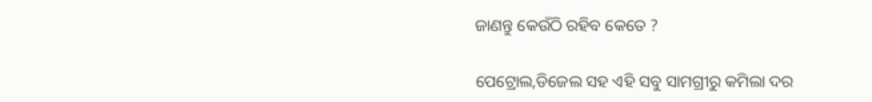ଜାଣନ୍ତୁ କେଉଁଠି ରହିବ କେତେ ?

ପେଟ୍ରୋଲ,ଡିଜେଲ ସହ ଏହି ସବୁ ସାମଗ୍ରୀରୁ କମିଲା ଦର